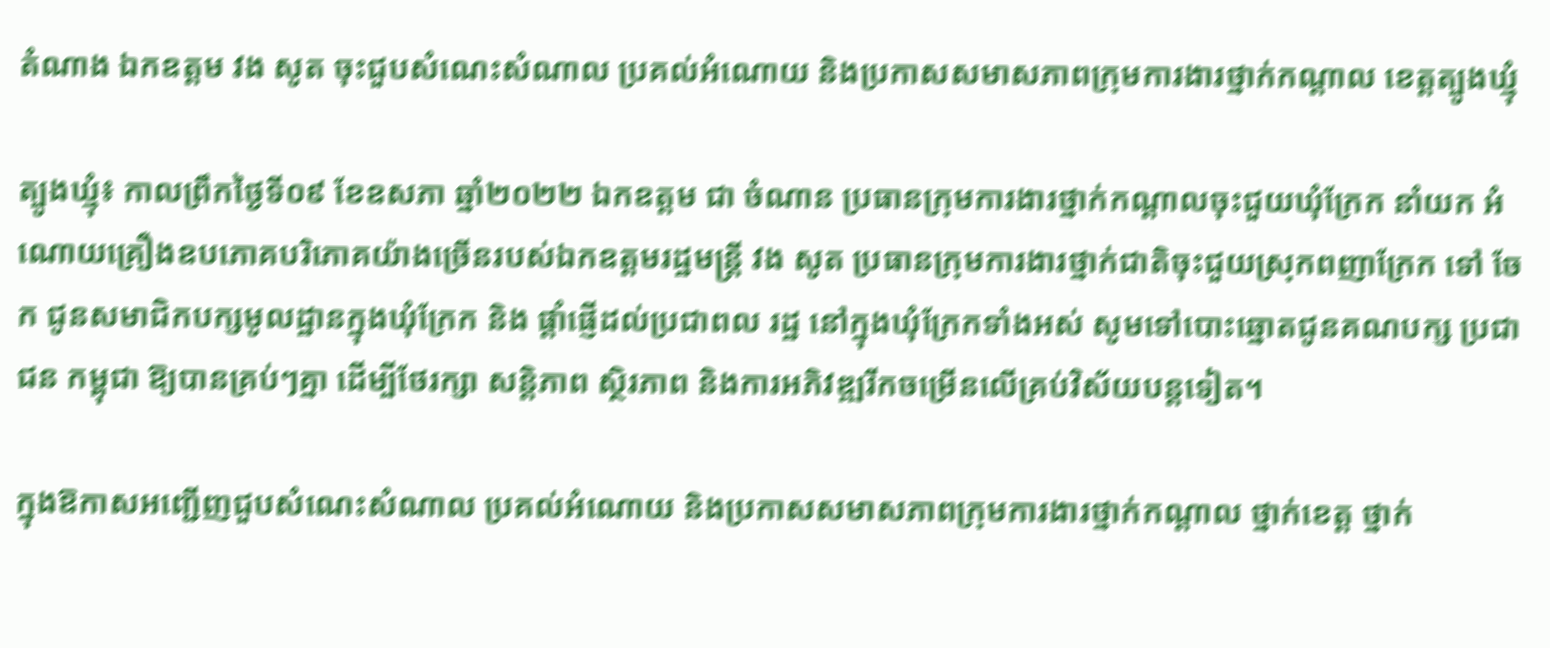តំណាង ឯកឧត្តម វង សូត ចុះជួបសំណេះសំណាល ប្រគល់អំណោយ និងប្រកាសសមាសភាពក្រុមការងារថ្នាក់កណ្ដាល ខេត្តត្បូងឃ្មុំ

ត្បូងឃ្មុំ៖ កាលព្រឹកថ្ងៃទី០៩ ខែឧសភា ឆ្នាំ២០២២ ឯកឧត្តម ជា ចំណាន ប្រធានក្រុមការងារថ្នាក់កណ្ដាលចុះជួយឃុំក្រែក នាំយក អំណោយគ្រឿងឧបភោគបរិភោគយ៉ាងច្រើនរបស់ឯកឧត្តមរដ្ឋមន្ត្រី វង សូត ប្រធានក្រុមការងារថ្នាក់ជាតិចុះជួយស្រុកពញាក្រែក ទៅ ចែក ជូនសមាជិកបក្សមូលដ្ឋានក្នុងឃុំក្រែក និង ផ្ដាំផ្ញើដល់ប្រជាពល រដ្ឋ នៅក្នុងឃុំក្រែកទាំងអស់ សូមទៅបោះឆ្នោតជូនគណបក្ស ប្រជា ជន កម្ពុជា ឱ្យបានគ្រប់ៗគ្នា ដើម្បីថែរក្សា សន្តិភាព ស្ថិរភាព និងការអភិវឌ្ឍរីកចម្រើនលើគ្រប់វិស័យបន្តទៀត។

ក្នុងឱកាសអញ្ជើញជួបសំណេះសំណាល ប្រគល់អំណោយ និងប្រកាសសមាសភាពក្រុមការងារថ្នាក់កណ្ដាល ថ្នាក់ខេត្ត ថ្នាក់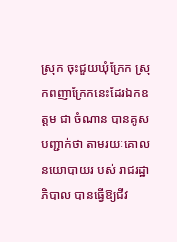ស្រុក ចុះជួយឃុំក្រែក ស្រុកពញាក្រែកនេះដែរឯកឧត្តម ជា ចំណាន បានគូសបញ្ជាក់ថា តាមរយៈគោលនយោបាយរ បស់ រាជរដ្ឋាភិបាល បានធ្វើឱ្យជីវ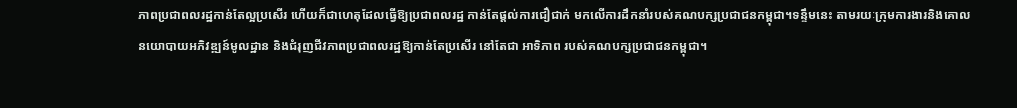ភាពប្រជាពលរដ្ឋកាន់តែល្អប្រសើរ ហើយក៏ជាហេតុដែលធ្វើឱ្យប្រជាពលរដ្ឋ កាន់តែផ្តល់ការជឿជាក់ មកលើការដឹកនាំរបស់គណបក្សប្រជាជនកម្ពុជា។ទន្ទឹមនេះ តាមរយៈក្រុមការងារនិងគោលនយោបាយអភិវឌ្ឍន៍មូលដ្ឋាន និងជំរុញជីវភាពប្រជាពលរដ្ឋឱ្យកាន់តែប្រសើរ នៅតែជា អាទិភាព របស់គណបក្សប្រជាជនកម្ពុជា។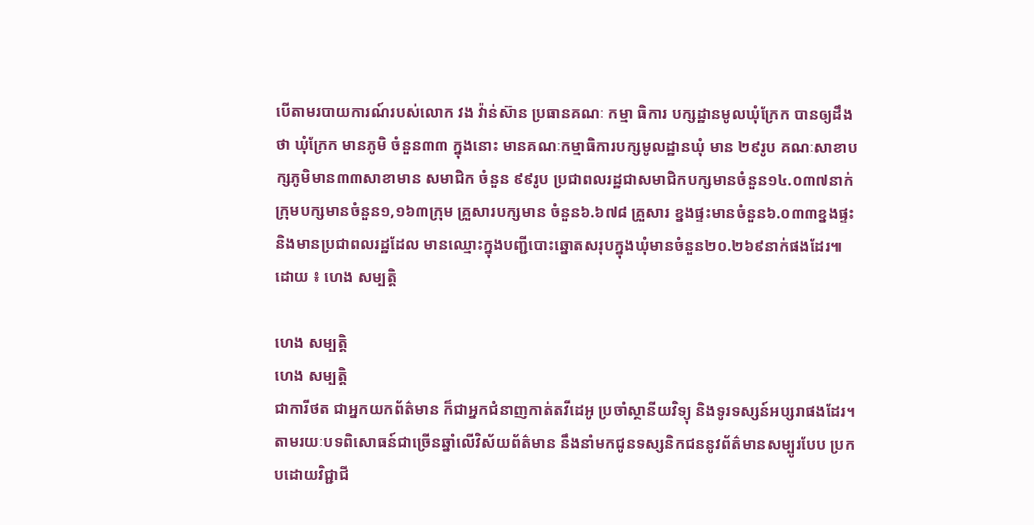បើតាមរបាយការណ៍របស់លោក វង វ៉ាន់ស៊ាន ប្រធានគណៈ កម្មា ធិការ បក្សដ្ឋានមូលឃុំក្រែក បានឲ្យដឹងថា ឃុំក្រែក មានភូមិ ចំនួន៣៣ ក្នុងនោះ មានគណៈកម្មាធិការបក្សមូលដ្ឋានឃុំ មាន ២៩រូប គណៈសាខាបក្សភូមិមាន៣៣សាខាមាន សមាជិក ចំនួន ៩៩រូប ប្រជាពលរដ្ឋជាសមាជិកបក្សមានចំនួន១៤.០៣៧នាក់ ក្រុមបក្សមានចំនួន១,១៦៣ក្រុម គ្រួសារបក្សមាន ចំនួន៦.៦៧៨ គ្រួសារ ខ្នងផ្ទះមានចំនួន៦.០៣៣ខ្នងផ្ទះ និងមានប្រជាពលរដ្ឋដែល មានឈ្មោះក្នុងបញ្ជីបោះឆ្នោតសរុបក្នុងឃុំមានចំនួន២០.២៦៩នាក់ផងដែរ៕
ដោយ ៖ ហេង សម្បត្តិ

ហេង សម្បត្តិ
ហេង សម្បត្តិ
ជាការីថត ជាអ្នកយកព័ត៌មាន ក៏ជាអ្នកជំនាញកាត់តវីដេអូ ប្រចាំស្ថានីយវិទ្យុ និងទូរទស្សន៍អប្សរាផងដែរ។ តាមរយៈបទពិសោធន៍ជាច្រើនឆ្នាំលើវិស័យព័ត៌មាន នឹងនាំមកជូនទស្សនិកជននូវព័ត៌មានសម្បូរបែប ប្រកបដោយវិជ្ជាជី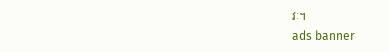វៈ។
ads banner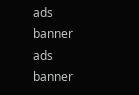ads banner
ads banner